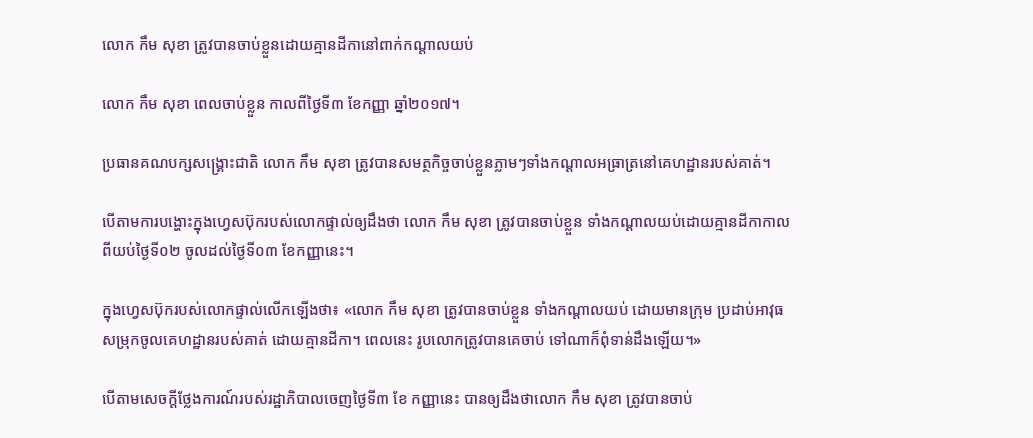លោក កឹម សុខា ត្រូវបានចាប់ខ្លួនដោយគ្មានដីកានៅពាក់កណ្តាលយប់

លោក កឹម សុខា ពេលចាប់ខ្លួន កាលពីថ្ងៃទី៣ ខែកញ្ញា ឆ្នាំ២០១៧។

ប្រធានគណបក្សសង្គ្រោះជាតិ លោក កឹម សុខា ត្រូវបានសមត្ថកិច្ចចាប់ខ្លួនភ្លាមៗទាំងកណ្ដាលអធ្រាត្រនៅគេហដ្ឋានរបស់គាត់។

បើតាមការបង្ហោះក្នុងហ្វេសប៊ុករបស់លោកផ្ទាល់ឲ្យដឹងថា លោក កឹម សុខា ត្រូវបានចាប់ខ្លួន ទាំងកណ្តាលយប់ដោយគ្មានដីកាកាលពីយប់ថ្ងៃទី០២ ចូលដល់ថ្ងៃទី០៣ ខែកញ្ញានេះ។

ក្នុងហ្វេសប៊ុករបស់លោកផ្ទាល់លើកឡើងថា៖ «លោក កឹម សុខា ត្រូវបានចាប់ខ្លួន ទាំងកណ្តាលយប់ ដោយមានក្រុម ប្រដាប់អាវុធ សម្រុកចូលគេហដ្ឋានរបស់គាត់ ដោយគ្មានដីកា។ ពេលនេះ រូបលោកត្រូវបានគេចាប់ ទៅណាក៏ពុំទាន់ដឹងឡើយ។»

បើតាមសេចក្ដីថ្លែងការណ៍របស់រដ្ឋាភិបាលចេញថ្ងៃទី៣ ខែ កញ្ញានេះ បានឲ្យដឹងថាលោក កឹម សុខា ត្រូវបានចាប់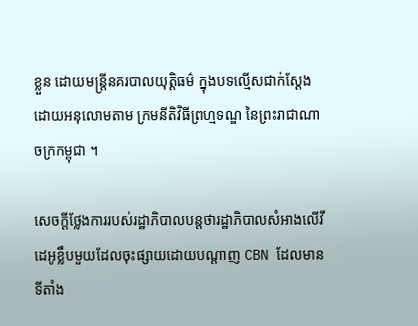ខ្លួន ដោយមន្រ្តីនគរបាលយុត្តិធម៌ ក្នុងបទល្មើសជាក់ស្ដែង ដោយអនុលោមតាម ក្រមនីតិវិធីព្រហ្មទណ្ឌ នៃព្រះរាជាណាចក្រកម្ពុជា ។

សេចក្ដីថ្លែងការរបស់រដ្ឋាភិបាលបន្តថារដ្ឋាភិបាលសំអាងលើវីដេអូខ្លឹបមួយដែលចុះផ្សាយដោយបណ្ដាញ CBN ដែលមានទីតាំង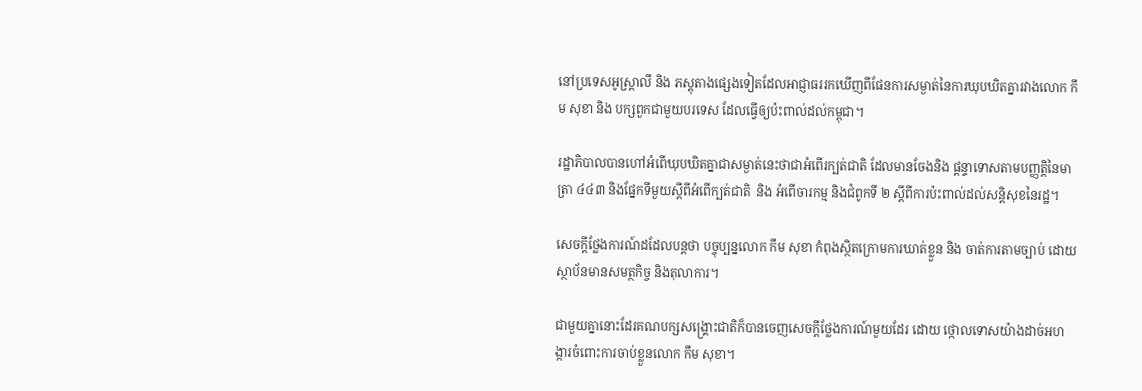នៅប្រទេសអូស្រ្តាលី និង ភស្ដុតាងផ្សេងទៀតដែលអាជ្ញាធររកឃើញពីផែនការសម្ងាត់នៃការឃុបឃិតគ្នារវាងលោក កឹម សុខា និង បក្សពួកជាមួយបរទេស ដែលធ្វើឲ្យប៉ះពាល់ដល់កម្ពុជា។

រដ្ឋាភិបាលបានហៅអំពើឃុបឃិតគ្នាជាសម្ងាត់នេះថាជាអំពើរក្បត់ជាតិ ដែលមានចែងនិង ផ្ដន្ទាទោសតាមបញ្ញត្តិនៃមាត្រា ៤៤៣ និងផ្នែកទីមួយស្ដីពីអំពើក្បត់ជាតិ  និង អំពើចារកម្ម និងជំពូកទី ២ ស្ដីពីការប៉ះពាល់ដល់សន្តិសុខនៃរដ្ឋ។

សេចក្ដីថ្លែងការណ៍ដដែលបន្តថា បច្ចុប្បន្នលោក កឹម សុខា កំពុងស្ថិតក្រោមការឃាត់ខ្លួន និង ចាត់ការតាមច្បាប់ ដោយស្ថាប័នមានសមត្ថកិច្ច និងតុលាការ។

ជាមួយគ្នានោះដែរគណបក្សសង្គ្រោះជាតិក៏បានចេញសេចក្ដីថ្លែងការណ៍មួយដែរ ដោយ ថ្កោលទោសយ៉ាងដាច់អហង្ការចំពោះការចាប់ខ្លួនលោក កឹម សុខា។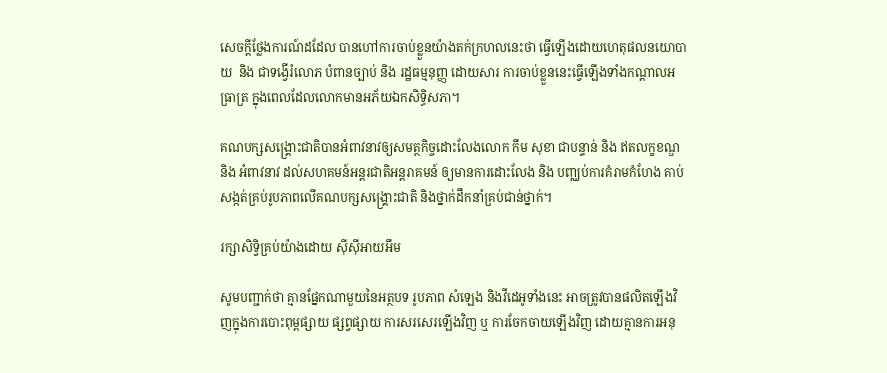សេចក្ដីថ្លែងការណ៍ដដែល បានហៅការចាប់ខ្លួនយ៉ាងតក់ក្រហលនេះថា ធ្វើឡើងដោយហេតុផលនយោបាយ  និង ជាទង្វើរំលោភ បំពានច្បាប់ និង រដ្ឋធម្មនុញ្ញ ដោយសារ ការចាប់ខ្លួននេះធ្វើឡើងទាំងកណ្ដាលអធ្រាត្រ ក្នុងពេលដែលលោកមានអភ័យឯកសិទ្ធិសភា។

គណបក្សសង្គ្រោះជាតិបានអំពាវនាវឲ្យសមត្ថកិច្ចដោះលែងលោក កឹម សុខា ជាបន្ទាន់ និង ឥតលក្ខខណ្ឌ និង អំពាវនាវ ដល់សហគមន៍អន្តរជាតិអន្តរាគមន៍ ឲ្យមានការដោះលែង និង បញ្ឈប់ការគំរាមកំហែង គាប់សង្កត់គ្រប់រូបភាពលើគណបក្សសង្គ្រោះជាតិ និងថ្នាក់ដឹកនាំគ្រប់ជាន់ថ្នាក់។

រក្សាសិទ្វិគ្រប់យ៉ាងដោយ ស៊ីស៊ីអាយអឹម

សូមបញ្ជាក់ថា គ្មានផ្នែកណាមួយនៃអត្ថបទ រូបភាព សំឡេង និងវីដេអូទាំងនេះ អាចត្រូវបានផលិតឡើងវិញក្នុងការបោះពុម្ពផ្សាយ ផ្សព្វផ្សាយ ការសរសេរឡើងវិញ ឬ ការចែកចាយឡើងវិញ ដោយគ្មានការអនុ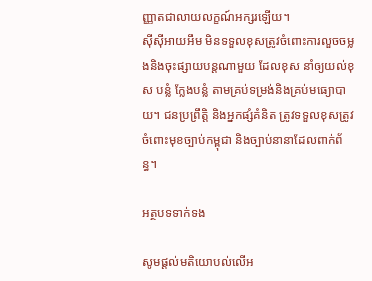ញ្ញាតជាលាយលក្ខណ៍អក្សរឡើយ។
ស៊ីស៊ីអាយអឹម មិនទទួលខុសត្រូវចំពោះការលួចចម្លងនិងចុះផ្សាយបន្តណាមួយ ដែលខុស នាំឲ្យយល់ខុស បន្លំ ក្លែងបន្លំ តាមគ្រប់ទម្រង់និងគ្រប់មធ្យោបាយ។ ជនប្រព្រឹត្តិ និងអ្នកផ្សំគំនិត ត្រូវទទួលខុសត្រូវចំពោះមុខច្បាប់កម្ពុជា និងច្បាប់នានាដែលពាក់ព័ន្ធ។

អត្ថបទទាក់ទង

សូមផ្ដល់មតិយោបល់លើអ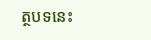ត្ថបទនេះ